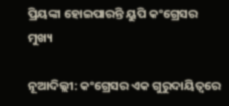ପ୍ରିୟଙ୍କା ହୋଇପାରନ୍ତି ୟୁପି କଂଗ୍ରେସର ମୁଖ୍ୟ

ନୂଆଦିଲ୍ଲୀ: କଂଗ୍ରେସର ଏକ ଗୁରୁଦାୟିତ୍ବରେ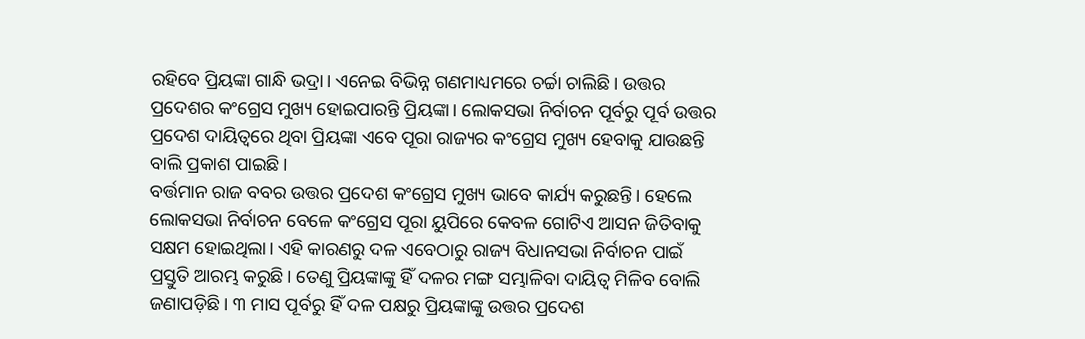ରହିବେ ପ୍ରିୟଙ୍କା ଗାନ୍ଧି ଭଦ୍ରା। ଏନେଇ ବିଭିନ୍ନ ଗଣମାଧ୍ୟମରେ ଚର୍ଚ୍ଚା ଚାଲିଛି। ଉତ୍ତର ପ୍ରଦେଶର କଂଗ୍ରେସ ମୁଖ୍ୟ ହୋଇପାରନ୍ତି ପ୍ରିୟଙ୍କା। ଲୋକସଭା ନିର୍ବାଚନ ପୂର୍ବରୁ ପୂର୍ବ ଉତ୍ତର ପ୍ରଦେଶ ଦାୟିତ୍ୱରେ ଥିବା ପ୍ରିୟଙ୍କା ଏବେ ପୂରା ରାଜ୍ୟର କଂଗ୍ରେସ ମୁଖ୍ୟ ହେବାକୁ ଯାଉଛନ୍ତି ବାଲି ପ୍ରକାଶ ପାଇଛି।
ବର୍ତ୍ତମାନ ରାଜ ବବର ଉତ୍ତର ପ୍ରଦେଶ କଂଗ୍ରେସ ମୁଖ୍ୟ ଭାବେ କାର୍ଯ୍ୟ କରୁଛନ୍ତି। ହେଲେ ଲୋକସଭା ନିର୍ବାଚନ ବେଳେ କଂଗ୍ରେସ ପୂରା ୟୁପିରେ କେବଳ ଗୋଟିଏ ଆସନ ଜିତିବାକୁ ସକ୍ଷମ ହୋଇଥିଲା। ଏହି କାରଣରୁ ଦଳ ଏବେଠାରୁ ରାଜ୍ୟ ବିଧାନସଭା ନିର୍ବାଚନ ପାଇଁ ପ୍ରସ୍ତୁତି ଆରମ୍ଭ କରୁଛି। ତେଣୁ ପ୍ରିୟଙ୍କାଙ୍କୁ ହିଁ ଦଳର ମଙ୍ଗ ସମ୍ଭାଳିବା ଦାୟିତ୍ୱ ମିଳିବ ବୋଲି ଜଣାପଡ଼ିଛି। ୩ ମାସ ପୂର୍ବରୁ ହିଁ ଦଳ ପକ୍ଷରୁ ପ୍ରିୟଙ୍କାଙ୍କୁ ଉତ୍ତର ପ୍ରଦେଶ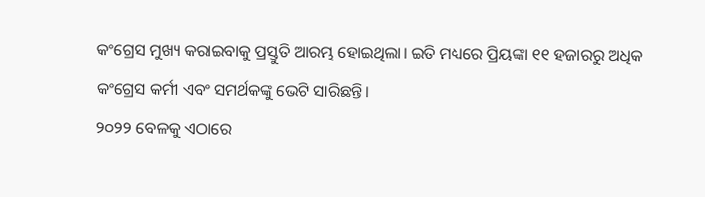କଂଗ୍ରେସ ମୁଖ୍ୟ କରାଇବାକୁ ପ୍ରସ୍ତୁତି ଆରମ୍ଭ ହୋଇଥିଲା। ଇତି ମଧ୍ୟରେ ପ୍ରିୟଙ୍କା ୧୧ ହଜାରରୁ ଅଧିକ କଂଗ୍ରେସ କର୍ମୀ ଏବଂ ସମର୍ଥକଙ୍କୁ ଭେଟି ସାରିଛନ୍ତି।
୨୦୨୨ ବେଳକୁ ଏଠାରେ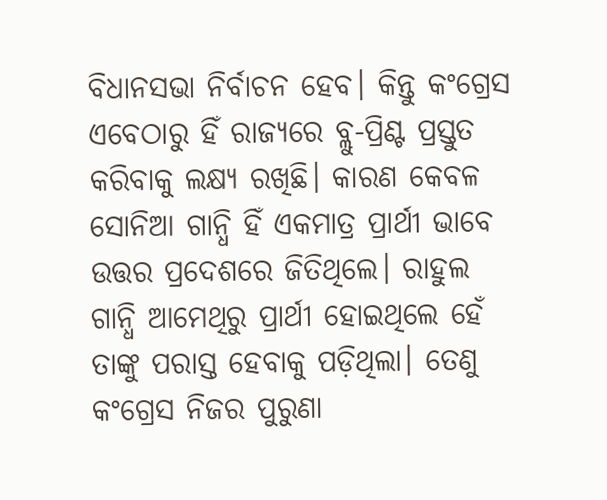ବିଧାନସଭା ନିର୍ବାଚନ ହେବ। କିନ୍ତୁ କଂଗ୍ରେସ ଏବେଠାରୁ ହିଁ ରାଜ୍ୟରେ ବ୍ଲୁ-ପ୍ରିଣ୍ଟ ପ୍ରସ୍ତୁତ କରିବାକୁ ଲକ୍ଷ୍ୟ ରଖିଛି। କାରଣ କେବଳ ସୋନିଆ ଗାନ୍ଧି ହିଁ ଏକମାତ୍ର ପ୍ରାର୍ଥୀ ଭାବେ ଉତ୍ତର ପ୍ରଦେଶରେ ଜିତିଥିଲେ। ରାହୁଲ ଗାନ୍ଧି ଆମେଥିରୁ ପ୍ରାର୍ଥୀ ହୋଇଥିଲେ ହେଁ ତାଙ୍କୁ ପରାସ୍ତ ହେବାକୁ ପଡ଼ିଥିଲା। ତେଣୁ କଂଗ୍ରେସ ନିଜର ପୁରୁଣା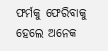ଫର୍ମକୁ ଫେରିବାକୁ ହେଲେ ଅନେକ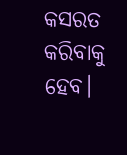କସରତ କରିବାକୁ ହେବ।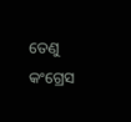ତେଣୁ କଂଗ୍ରେସ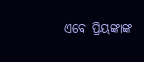ଏବେ ପ୍ରିୟଙ୍କାଙ୍କ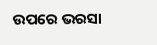ଉପରେ ଭରସା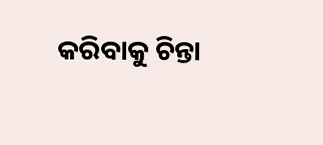କରିବାକୁ ଚିନ୍ତା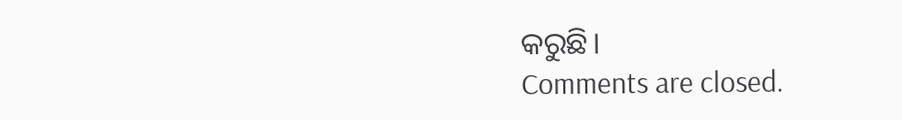କରୁଛି।
Comments are closed.